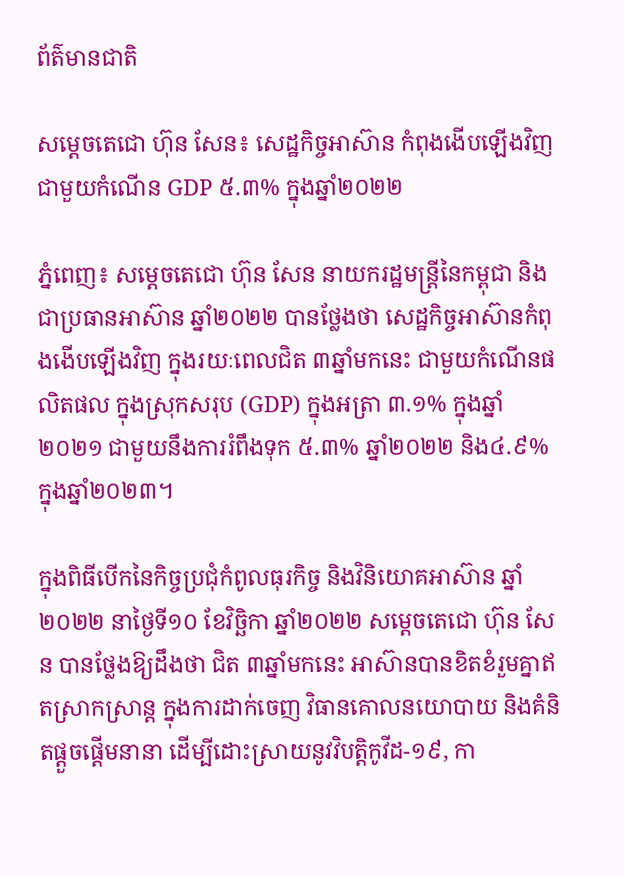ព័ត៌មានជាតិ

សម្តេចតេជោ ហ៊ុន សែន៖ សេដ្ឋកិច្ចអាស៊ាន កំពុងងើបឡើងវិញ ជាមួយកំណើន GDP ៥.៣% ក្នុងឆ្នាំ២០២២

ភ្នំពេញ៖ សម្តេចតេជោ ហ៊ុន សែន នាយករដ្ឋមន្ត្រីនៃកម្ពុជា និងជាប្រធានអាស៊ាន ឆ្នាំ២០២២ បានថ្លែងថា សេដ្ឋកិច្ចអាស៊ានកំពុងងើបឡើងវិញ ក្នុងរយៈពេលជិត ៣ឆ្នាំមកនេះ ជាមួយកំណើនផលិតផល ក្នុងស្រុកសរុប (GDP) ក្នុងអត្រា ៣.១% ក្នុងឆ្នាំ២០២១ ជាមួយនឹងការរំពឹងទុក ៥.៣% ឆ្នាំ២០២២ និង៤.៩% ក្នុងឆ្នាំ២០២៣។

ក្នុងពិធីបើកនៃកិច្ចប្រជុំកំពូលធុរកិច្ច និងវិនិយោគអាស៊ាន ឆ្នាំ២០២២ នាថ្ងៃទី១០ ខែវិច្ឆិកា ឆ្នាំ២០២២ សម្ដេចតេជោ ហ៊ុន សែន បានថ្លែងឱ្យដឹងថា ជិត ៣ឆ្នាំមកនេះ អាស៊ានបានខិតខំរួមគ្នាឥតស្រាកស្រាន្ត ក្នុងការដាក់ចេញ វិធានគោលនយោបាយ និងគំនិតផ្តួចផ្តើមនានា ដើម្បីដោះស្រាយនូវវិបត្តិកូវីដ-១៩, កា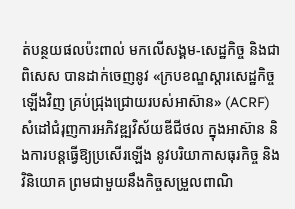ត់បន្ថយផលប៉ះពាល់ មកលើសង្គម-សេដ្ឋកិច្ច និងជាពិសេស បានដាក់ចេញនូវ «ក្របខណ្ឌស្តារសេដ្ឋកិច្ចឡើងវិញ គ្រប់ជ្រុងជ្រោយរបស់អាស៊ាន» (ACRF) សំដៅជំរុញការអភិវឌ្ឍវិស័យឌីជីថល ក្នុងអាស៊ាន និងការបន្តធ្វើឱ្យប្រសើរឡើង នូវបរិយាកាសធុរកិច្ច និងវិនិយោគ ព្រមជាមួយនឹងកិច្ចសម្រួលពាណិ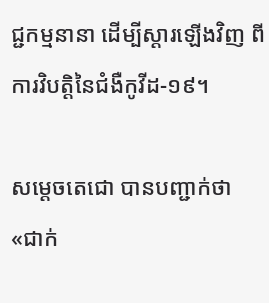ជ្ជកម្មនានា ដើម្បីស្ដារឡើងវិញ ពីការវិបត្តិនៃជំងឺកូវីដ-១៩។

សម្ដេចតេជោ បានបញ្ជាក់ថា «ជាក់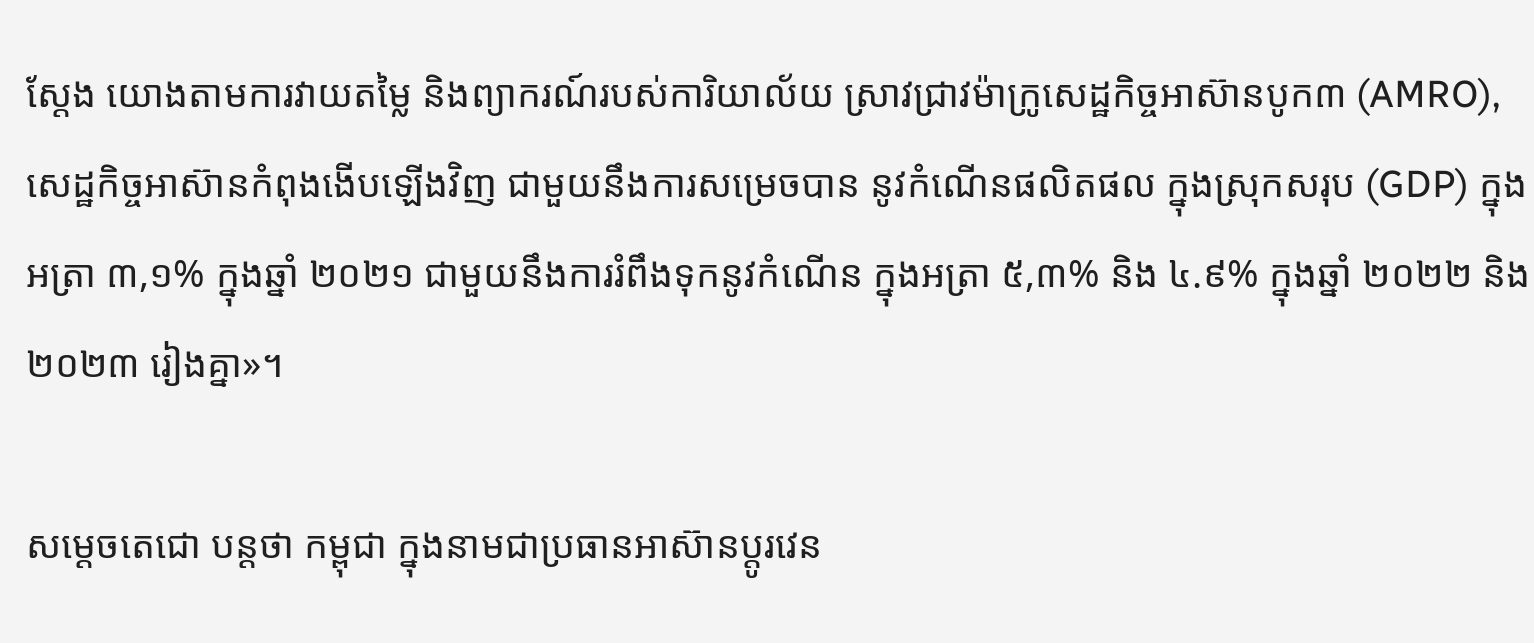ស្តែង យោងតាមការវាយតម្លៃ និងព្យាករណ៍របស់ការិយាល័យ ស្រាវជ្រាវម៉ាក្រូសេដ្ឋកិច្ចអាស៊ានបូក៣ (AMRO), សេដ្ឋកិច្ចអាស៊ានកំពុងងើបឡើងវិញ ជាមួយនឹងការសម្រេចបាន នូវកំណើនផលិតផល ក្នុងស្រុកសរុប (GDP) ក្នុងអត្រា ៣,១% ក្នុងឆ្នាំ ២០២១ ជាមួយនឹងការរំពឹងទុកនូវកំណើន ក្នុងអត្រា ៥,៣% និង ៤.៩% ក្នុងឆ្នាំ ២០២២ និង ២០២៣ រៀងគ្នា»។

សម្ដេចតេជោ បន្ដថា កម្ពុជា ក្នុងនាមជាប្រធានអាស៊ានប្តូរវេន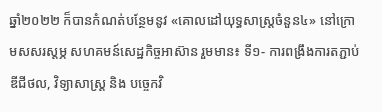ឆ្នាំ២០២២ ក៏បានកំណត់បន្ថែមនូវ «គោលដៅយុទ្ធសាស្ត្រចំនួន៤» នៅក្រោមសសរស្តម្ភ សហគមន៍សេដ្ឋកិច្ចអាស៊ាន រួមមាន៖ ទី១- ការពង្រឹងការតភ្ជាប់ឌីជីថល, វិទ្យាសាស្ត្រ និង បច្ចេកវិ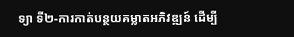ទ្យា ទី២-ការកាត់បន្ថយគម្លាតអភិវឌ្ឍន៍ ដើម្បី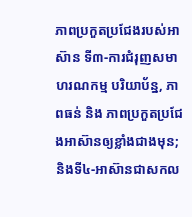ភាពប្រកួតប្រជែងរបស់អាស៊ាន ទី៣-ការជំរុញសមាហរណកម្ម បរិយាប័ន្ន, ភាពធន់ និង ភាពប្រកួតប្រជែងអាស៊ានឲ្យខ្លាំងជាងមុន; និងទី៤-អាស៊ានជាសកល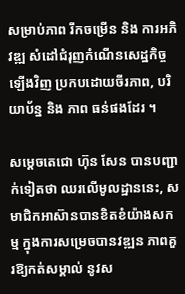សម្រាប់ភាព រីកចម្រើន និង ការអភិវឌ្ឍ សំដៅជំរុញកំណើនសេដ្ឋកិច្ចឡើងវិញ ប្រកបដោយចីរភាព, បរិយាប័ន្ន និង ភាព ធន់ផងដែរ ។

សម្ដេចតេជោ ហ៊ុន សែន បានបញ្ជាក់ទៀតថា ឈរលើមូលដ្ឋាននេះ, សមាជិកអាស៊ានបានខិតខំយ៉ាងសកម្ម ក្នុងការសម្រេចបានវឌ្ឍន ភាពគួរឱ្យកត់សម្គាល់ នូវស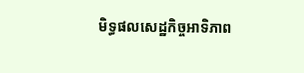មិទ្ធផលសេដ្ឋកិច្ចអាទិភាព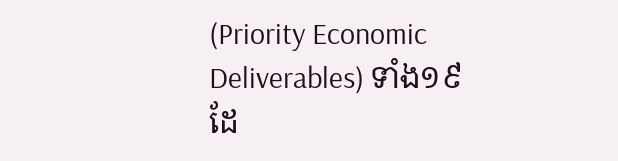(Priority Economic Deliverables) ទាំង១៩ ដែ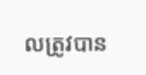លត្រូវបាន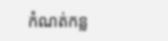កំណត់កន្ល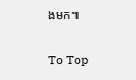ងមក៕

To Top